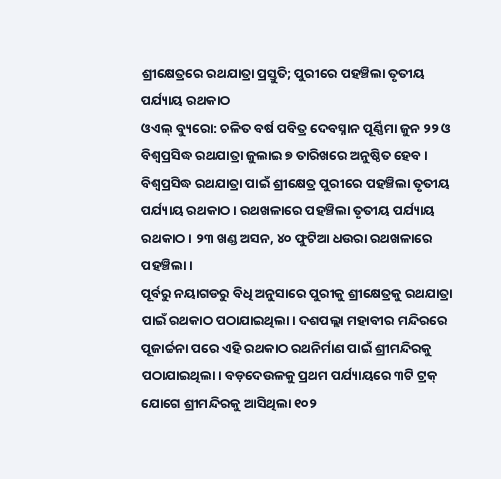ଶ୍ରୀକ୍ଷେତ୍ରରେ ରଥଯାତ୍ରା ପ୍ରସ୍ତୁତି; ପୁରୀରେ ପହଞ୍ଚିଲା ତୃତୀୟ ପର୍ଯ୍ୟାୟ ରଥକାଠ
ଓଏଲ୍ ବ୍ୟୁରୋ: ଚଳିତ ବର୍ଷ ପବିତ୍ର ଦେବସ୍ନାନ ପୂର୍ଣ୍ଣିମା ଜୁନ ୨୨ ଓ ବିଶ୍ବପ୍ରସିଦ୍ଧ ରଥଯାତ୍ରା ଜୁଲାଇ ୭ ତାରିଖରେ ଅନୁଷ୍ଠିତ ହେବ। ବିଶ୍ବପ୍ରସିଦ୍ଧ ରଥଯାତ୍ରା ପାଇଁ ଶ୍ରୀକ୍ଷେତ୍ର ପୁରୀରେ ପହଞ୍ଚିଲା ତୃତୀୟ ପର୍ଯ୍ୟାୟ ରଥକାଠ। ରଥଖଳାରେ ପହଞ୍ଚିଲା ତୃତୀୟ ପର୍ଯ୍ୟାୟ ରଥକାଠ। ୨୩ ଖଣ୍ଡ ଅସନ, ୪୦ ଫୁଟିଆ ଧଉରା ରଥଖଳାରେ ପହଞ୍ଚିଲା।
ପୂର୍ବରୁ ନୟାଗଡରୁ ବିଧି ଅନୁସାରେ ପୁରୀକୁ ଶ୍ରୀକ୍ଷେତ୍ରକୁ ରଥଯାତ୍ରା ପାଇଁ ରଥକାଠ ପଠାଯାଇଥିଲା। ଦଶପଲ୍ଲା ମହାବୀର ମନ୍ଦିରରେ ପୂଜାର୍ଚ୍ଚନା ପରେ ଏହି ରଥକାଠ ରଥନିର୍ମାଣ ପାଇଁ ଶ୍ରୀମନ୍ଦିରକୁ ପଠାଯାଇଥିଲା। ବଡ଼ଦେଉଳକୁ ପ୍ରଥମ ପର୍ଯ୍ୟାୟରେ ୩ଟି ଟ୍ରକ୍ ଯୋଗେ ଶ୍ରୀମନ୍ଦିରକୁ ଆସିଥିଲା ୧୦୨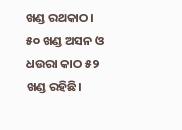ଖଣ୍ଡ ରଥକାଠ। ୫୦ ଖଣ୍ଡ ଅସନ ଓ ଧଉରା କାଠ ୫୨ ଖଣ୍ଡ ରହିଛି।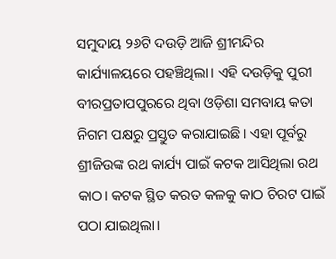ସମୁଦାୟ ୨୬ଟି ଦଉଡ଼ି ଆଜି ଶ୍ରୀମନ୍ଦିର କାର୍ଯ୍ୟାଳୟରେ ପହଞ୍ଚିଥିଲା। ଏହି ଦଉଡ଼ିକୁ ପୁରୀ ବୀରପ୍ରତାପପୁରରେ ଥିବା ଓଡ଼ିଶା ସମବାୟ କତା ନିଗମ ପକ୍ଷରୁ ପ୍ରସ୍ତୁତ କରାଯାଇଛି। ଏହା ପୂର୍ବରୁ ଶ୍ରୀଜିଉଙ୍କ ରଥ କାର୍ଯ୍ୟ ପାଇଁ କଟକ ଆସିଥିଲା ରଥ କାଠ। କଟକ ସ୍ଥିତ କରତ କଳକୁ କାଠ ଚିରଟ ପାଇଁ ପଠା ଯାଇଥିଲା।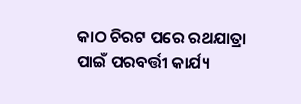କାଠ ଚିରଟ ପରେ ରଥଯାତ୍ରା ପାଇଁ ପରବର୍ତ୍ତୀ କାର୍ଯ୍ୟ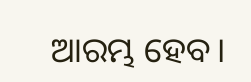ଆରମ୍ଭ ହେବ।